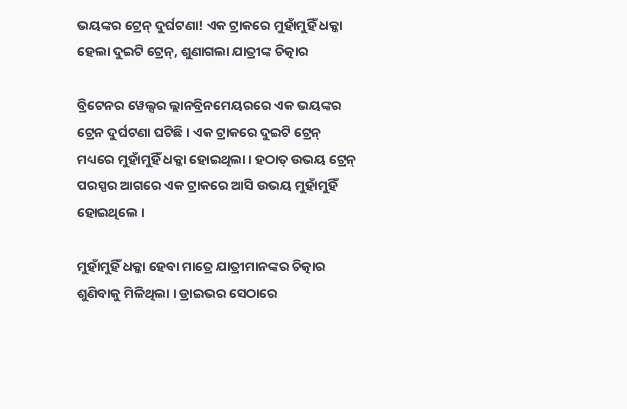ଭୟଙ୍କର ଟ୍ରେନ୍ ଦୁର୍ଘଟଣା! ଏକ ଟ୍ରାକରେ ମୁହାଁମୁହିଁ ଧକ୍କା ହେଲା ଦୁଇଟି ଟ୍ରେନ୍, ଶୁଣାଗଲା ଯାତ୍ରୀଙ୍କ ଚିତ୍କାର

ବ୍ରିଟେନର ୱେଲ୍ସର ଲ୍ଲାନବ୍ରିନମେୟରରେ ଏକ ଭୟଙ୍କର ଟ୍ରେନ ଦୁର୍ଘଟଣା ଘଟିଛି । ଏକ ଟ୍ରାକରେ ଦୁଇଟି ଟ୍ରେନ୍ ମଧ୍ୟରେ ମୁହାଁମୁହିଁ ଧକ୍କା ହୋଇଥିଲା । ହଠାତ୍ ଉଭୟ ଟ୍ରେନ୍ ପରସ୍ପର ଆଗରେ ଏକ ଟ୍ରାକରେ ଆସି ଉଭୟ ମୁହାଁମୁହିଁ ହୋଇଥିଲେ ।

ମୁହାଁମୁହିଁ ଧକ୍କା ହେବା ମାତ୍ରେ ଯାତ୍ରୀମାନଙ୍କର ଚିତ୍କାର ଶୁଣିବାକୁ ମିଳିଥିଲା । ଡ୍ରାଇଭର ସେଠାରେ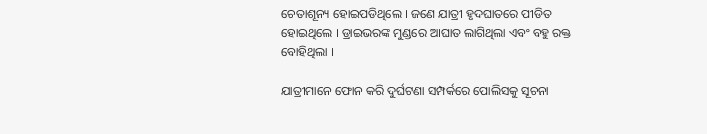ଚେତାଶୂନ୍ୟ ହୋଇପଡିଥିଲେ । ଜଣେ ଯାତ୍ରୀ ହୃଦଘାତରେ ପୀଡିତ ହୋଇଥିଲେ । ଡ୍ରାଇଭରଙ୍କ ମୁଣ୍ଡରେ ଆଘାତ ଲାଗିଥିଲା ଏବଂ ବହୁ ରକ୍ତ ବୋହିଥିଲା ।

ଯାତ୍ରୀମାନେ ଫୋନ କରି ଦୁର୍ଘଟଣା ସମ୍ପର୍କରେ ପୋଲିସକୁ ସୂଚନା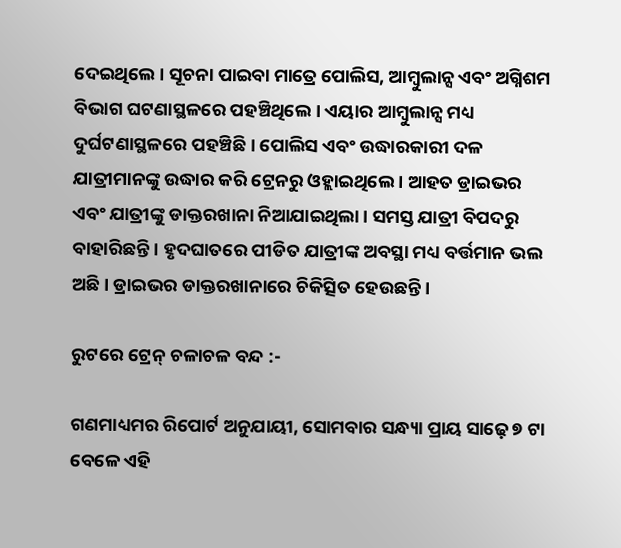ଦେଇଥିଲେ । ସୂଚନା ପାଇବା ମାତ୍ରେ ପୋଲିସ, ଆମ୍ବୁଲାନ୍ସ ଏବଂ ଅଗ୍ନିଶମ ବିଭାଗ ଘଟଣାସ୍ଥଳରେ ପହଞ୍ଚିଥିଲେ । ଏୟାର ଆମ୍ବୁଲାନ୍ସ ମଧ୍ୟ ଦୁର୍ଘଟଣାସ୍ଥଳରେ ପହଞ୍ଚିଛି । ପୋଲିସ ଏବଂ ଉଦ୍ଧାରକାରୀ ଦଳ ଯାତ୍ରୀମାନଙ୍କୁ ଉଦ୍ଧାର କରି ଟ୍ରେନରୁ ଓହ୍ଲାଇଥିଲେ । ଆହତ ଡ୍ରାଇଭର ଏବଂ ଯାତ୍ରୀଙ୍କୁ ଡାକ୍ତରଖାନା ନିଆଯାଇଥିଲା । ସମସ୍ତ ଯାତ୍ରୀ ବିପଦରୁ ବାହାରିଛନ୍ତି । ହୃଦଘାତରେ ପୀଡିତ ଯାତ୍ରୀଙ୍କ ଅବସ୍ଥା ମଧ୍ୟ ବର୍ତ୍ତମାନ ଭଲ ଅଛି । ଡ୍ରାଇଭର ଡାକ୍ତରଖାନାରେ ଚିକିତ୍ସିତ ହେଉଛନ୍ତି ।

ରୁଟରେ ଟ୍ରେନ୍ ଚଳାଚଳ ବନ୍ଦ :-

ଗଣମାଧ୍ୟମର ରିପୋର୍ଟ ଅନୁଯାୟୀ, ସୋମବାର ସନ୍ଧ୍ୟା ପ୍ରାୟ ସାଢ଼େ ୭ ଟା ବେଳେ ଏହି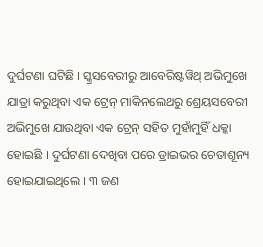ଦୁର୍ଘଟଣା ଘଟିଛି । ସ୍କ୍ରସବେରୀରୁ ଆବେରିଷ୍ଟୱିଥ୍ ଅଭିମୁଖେ ଯାତ୍ରା କରୁଥିବା ଏକ ଟ୍ରେନ୍ ମାକିନଲେଥରୁ ଶ୍ରେୟସବେରୀ ଅଭିମୁଖେ ଯାଉଥିବା ଏକ ଟ୍ରେନ୍ ସହିତ ମୁହାଁମୁହିଁ ଧକ୍କା ହୋଇଛି । ଦୁର୍ଘଟଣା ଦେଖିବା ପରେ ଡ୍ରାଇଭର ଚେତାଶୂନ୍ୟ ହୋଇଯାଇଥିଲେ । ୩ ଜଣ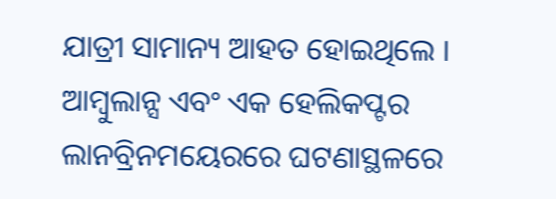ଯାତ୍ରୀ ସାମାନ୍ୟ ଆହତ ହୋଇଥିଲେ । ଆମ୍ବୁଲାନ୍ସ ଏବଂ ଏକ ହେଲିକପ୍ଟର ଲାନବ୍ରିନମୟେରରେ ଘଟଣାସ୍ଥଳରେ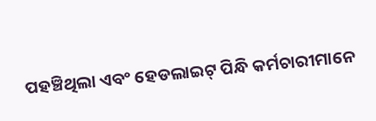ପହଞ୍ଚିଥିଲା ଏବଂ ହେଡଲାଇଟ୍ ପିନ୍ଧି କର୍ମଚାରୀମାନେ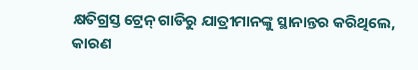କ୍ଷତିଗ୍ରସ୍ତ ଟ୍ରେନ୍ ଗାଡିରୁ ଯାତ୍ରୀମାନଙ୍କୁ ସ୍ଥାନାନ୍ତର କରିଥିଲେ, କାରଣ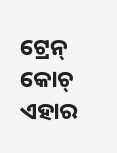ଟ୍ରେନ୍ କୋଚ୍ ଏହାର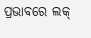ପ୍ରଭାବରେ ଲକ୍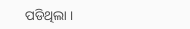ପଡିଥିଲା ।